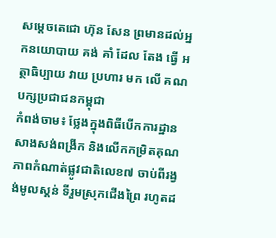សម្តេចតេជោ ហ៊ុន សែន ព្រមានដល់អ្នកនយោបាយ គង់ គាំ ដែល តែង ធ្វើ អត្ថាធិប្បាយ វាយ ប្រហារ មក លើ គណបក្សប្រជាជនកម្ពុជា
កំពង់ចាម៖ ថ្លែងក្នុងពិធីបើកការដ្ឋានសាងសង់ពង្រីក និងលើកកម្រិតគុណភាពកំណាត់ផ្លូវជាតិលេខ៧ ចាប់ពីរង្វង់មូលស្គន់ ទីរួមស្រុកជើងព្រៃ រហូតដ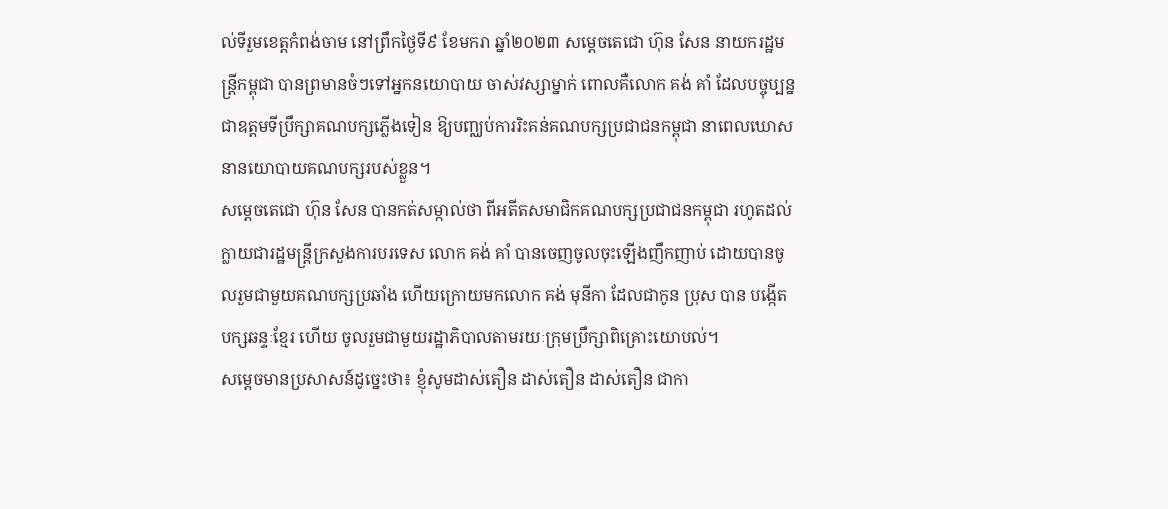ល់ទីរួមខេត្តកំពង់ចាម នៅព្រឹកថ្ងៃទី៩ ខែមករា ឆ្នាំ២០២៣ សម្តេចតេជោ ហ៊ុន សែន នាយករដ្ឋមន្ត្រីកម្ពុជា បានព្រមានចំៗទៅអ្នកនយោបាយ ចាស់វស្សាម្នាក់ ពោលគឺលោក គង់ គាំ ដែលបច្ចុប្បន្នជាឧត្តមទីប្រឹក្សាគណបក្សភ្លើងទៀន ឱ្យបញ្ឈប់ការរិះគន់គណបក្សប្រជាជនកម្ពុជា នាពេលឃោសនានយោបាយគណបក្សរបស់ខ្លួន។
សម្តេចតេជោ ហ៊ុន សែន បានកត់សម្កាល់ថា ពីអតីតសមាជិកគណបក្សប្រជាជនកម្ពុជា រហូតដល់ក្លាយជារដ្ឋមន្ត្រីក្រសួងការបរទេស លោក គង់ គាំ បានចេញចូលចុះឡើងញឹកញាប់ ដោយបានចូលរួមជាមួយគណបក្សប្រឆាំង ហើយក្រោយមកលោក គង់ មុនីកា ដែលជាកូន ប្រុស បាន បង្កើតបក្សឆន្ទៈខ្មែរ ហើយ ចូលរួមជាមួយរដ្ឋាភិបាលតាមរយៈក្រុមប្រឹក្សាពិគ្រោះយោបល់។
សម្ដេចមានប្រសាសន៍ដូច្នេះថា៖ ខ្ញុំសូមដាស់តឿន ដាស់តឿន ដាស់តឿន ជាកា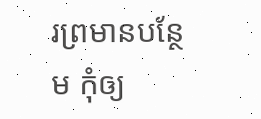រព្រមានបន្ថែម កុំឲ្យ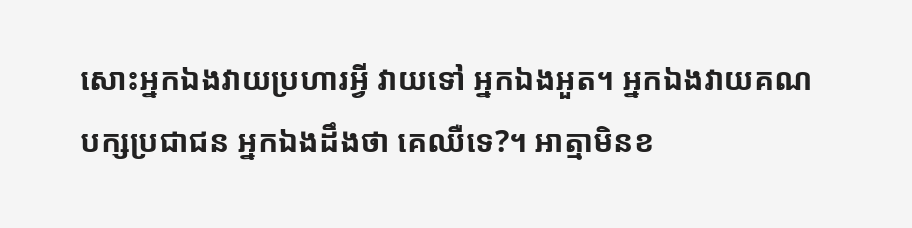សោះអ្នកឯងវាយប្រហារអ្វី វាយទៅ អ្នកឯងអួត។ អ្នកឯងវាយគណបក្សប្រជាជន អ្នកឯងដឹងថា គេឈឺទេ?។ អាត្មាមិនខ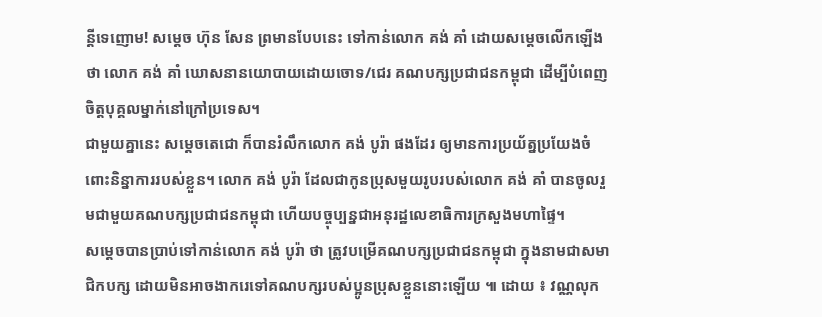ន្តីទេញោម! សម្តេច ហ៊ុន សែន ព្រមានបែបនេះ ទៅកាន់លោក គង់ គាំ ដោយសម្តេចលើកឡើងថា លោក គង់ គាំ ឃោសនានយោបាយដោយចោទ/ជេរ គណបក្សប្រជាជនកម្ពុជា ដើម្បីបំពេញចិត្តបុគ្គលម្នាក់នៅក្រៅប្រទេស។
ជាមួយគ្នានេះ សម្តេចតេជោ ក៏បានរំលឹកលោក គង់ បូរ៉ា ផងដែរ ឲ្យមានការប្រយ័ត្នប្រយែងចំពោះនិន្នាការរបស់ខ្លួន។ លោក គង់ បូរ៉ា ដែលជាកូនប្រុសមួយរូបរបស់លោក គង់ គាំ បានចូលរួមជាមួយគណបក្សប្រជាជនកម្ពុជា ហើយបច្ចុប្បន្នជាអនុរដ្ឋលេខាធិការក្រសួងមហាផ្ទៃ។
សម្តេចបានប្រាប់ទៅកាន់លោក គង់ បូរ៉ា ថា ត្រូវបម្រើគណបក្សប្រជាជនកម្ពុជា ក្នុងនាមជាសមាជិកបក្ស ដោយមិនអាចងាករេទៅគណបក្សរបស់ប្អូនប្រុសខ្លួននោះឡើយ ៕ ដោយ ៖ វណ្ណលុក